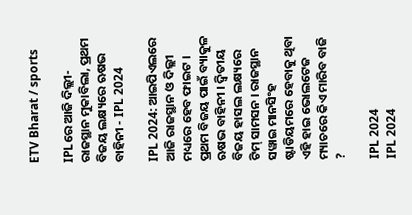ETV Bharat / sports

IPLରେ ଆଜି ଦିଲ୍ଲୀ-ରାଜସ୍ଥାନ ମୁକାବିଲା, ପ୍ରଥମ ବିଜୟ ଲକ୍ଷ୍ୟରେ ଋଷଭ ବାହିନୀ - IPL 2024

IPL 2024: ଆଇପିଏଲରେ ଆଜି ରାଜସ୍ଥାନ ଓ ଦିଲ୍ଲୀ ମଧ୍ୟରେ ହେବ ଫାଇଟ । ପ୍ରଥମ ବିଜୟ ପାଇଁ ବ୍ୟାକୁଳ ଋଷଭ ବାହିନୀ । ଦ୍ବିତୀୟ ବିଜୟ ହାସଲ ଲକ୍ଷ୍ୟରେ ଟିମ୍ ସାମସନ । ରାଜସ୍ଥାନ ସୱାଇ ମାନସିଂହ ଷ୍ଟାଡିୟମରେ ହେବାକୁ ଥିବା ଏହି ହାଇ ଭୋଲଟେଜ ମ୍ୟାଚରେ କିଏ ମାରିବ ବାଜି ?

IPL 2024
IPL 2024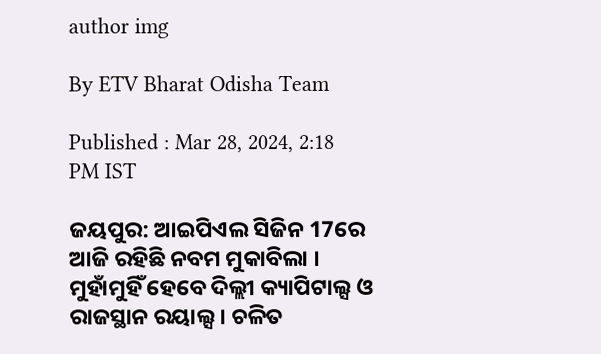author img

By ETV Bharat Odisha Team

Published : Mar 28, 2024, 2:18 PM IST

ଜୟପୁର: ଆଇପିଏଲ ସିଜିନ 17ରେ ଆଜି ରହିଛି ନବମ ମୁକାବିଲା । ମୁହାଁମୁହିଁ ହେବେ ଦିଲ୍ଲୀ କ୍ୟାପିଟାଲ୍ସ ଓ ରାଜସ୍ଥାନ ରୟାଲ୍ସ । ଚଳିତ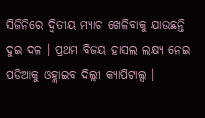ସିଜିନିରେ ଦ୍ବିତୀୟ ମ୍ୟାଚ ଖେଳିବାକୁ ଯାଉଛନ୍ତି ଦୁଇ ଦଳ । ପ୍ରଥମ ବିଜୟ ହାସଲ ଲକ୍ଷ୍ୟ ନେଇ ପଡିଆକୁ ଓହ୍ଲାଇବ ଦିଲ୍ଲୀ କ୍ୟାପିଟାଲ୍ସ ।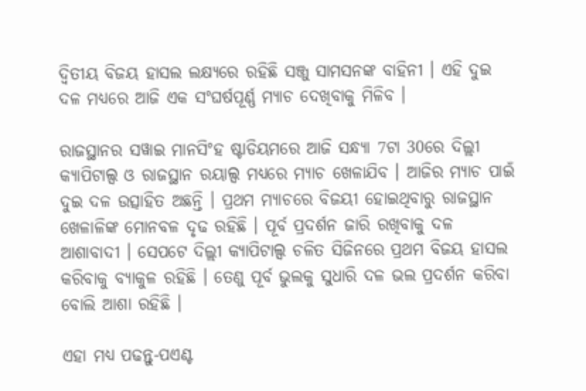ଦ୍ବିତୀୟ ବିଜୟ ହାସଲ ଲକ୍ଷ୍ୟରେ ରହିଛି ସଞ୍ଜୁ ସାମସନଙ୍କ ବାହିନୀ । ଏହି ଦୁଇ ଦଳ ମଧ୍ୟରେ ଆଜି ଏକ ସଂଘର୍ଷପୂର୍ଣ୍ଣ ମ୍ୟାଚ ଦେଖିବାକୁ ମିଳିବ ।

ରାଜସ୍ଥାନର ସୱାଇ ମାନସିଂହ ଷ୍ଟାଡିୟମରେ ଆଜି ସନ୍ଧ୍ୟା 7ଟା 30ରେ ଦିଲ୍ଲୀ କ୍ୟାପିଟାଲ୍ସ ଓ ରାଜସ୍ଥାନ ରୟାଲ୍ସ ମଧ୍ୟରେ ମ୍ୟାଚ ଖେଳାଯିବ । ଆଜିର ମ୍ୟାଚ ପାଇଁ ଦୁଇ ଦଳ ଉତ୍ସାହିତ ଅଛନ୍ତି । ପ୍ରଥମ ମ୍ୟାଚରେ ବିଜୟୀ ହୋଇଥିବାରୁ ରାଜସ୍ଥାନ ଖେଳାଳିଙ୍କ ମୋନବଳ ଦୃଢ ରହିଛି । ପୂର୍ବ ପ୍ରଦର୍ଶନ ଜାରି ରଖିବାକୁ ଦଳ ଆଶାବାଦୀ । ସେପଟେ ଦିଲ୍ଲୀ କ୍ୟାପିଟାଲ୍ସ ଚଳିତ ସିଜିନରେ ପ୍ରଥମ ବିଜୟ ହାସଲ କରିବାକୁ ବ୍ୟାକୁଳ ରହିଛି । ତେଣୁ ପୂର୍ବ ଭୁଲକୁ ସୁଧାରି ଦଳ ଭଲ ପ୍ରଦର୍ଶନ କରିବା ବୋଲି ଆଶା ରହିଛି ।

ଏହା ମଧ୍ୟ ପଢନ୍ତୁ-ପଏଣ୍ଟ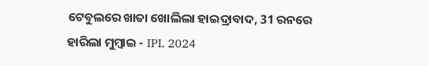ଟେବୁଲରେ ଖାତା ଖୋଲିଲା ହାଇଦ୍ରାବାଦ, 31 ରନରେ ହାରିଲା ମୁମ୍ବାଇ - IPL 2024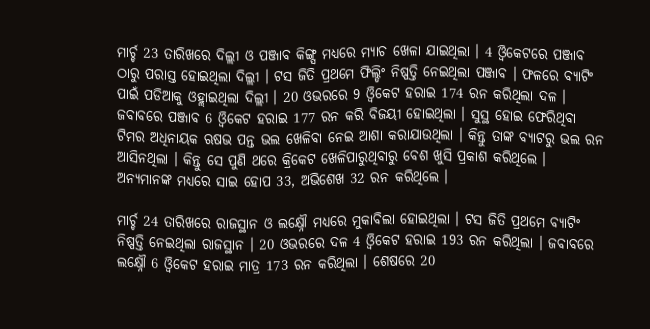ମାର୍ଚ୍ଚ 23 ତାରିଖରେ ଦିଲ୍ଲୀ ଓ ପଞ୍ଜାବ କିଙ୍ଗ୍ସ ମଧ୍ୟରେ ମ୍ୟାଚ ଖେଳା ଯାଇଥିଲା । 4 ଓ୍ବିକେଟରେ ପଞ୍ଜାବ ଠାରୁ ପରାସ୍ତ ହୋଇଥିଲା ଦିଲ୍ଲୀ । ଟସ ଜିତି ପ୍ରଥମେ ଫିଲ୍ଡିଂ ନିଷ୍ପତ୍ତି ନେଇଥିଲା ପଞ୍ଜାବ । ଫଳରେ ବ୍ୟାଟିଂ ପାଇଁ ପଡିଆକୁ ଓହ୍ଲାଇଥିଲା ଦିଲ୍ଲୀ । 20 ଓଭରରେ 9 ଓ୍ବିକେଟ ହରାଇ 174 ରନ କରିଥିଲା ଦଳ । ଜବାବରେ ପଞ୍ଜାବ 6 ଓ୍ବିକେଟ ହରାଇ 177 ରନ କରି ବିଜୟୀ ହୋଇଥିଲା । ସୁସ୍ଥ ହୋଇ ଫେରିଥିବା ଟିମର ଅଧିନାୟକ ଋଷଭ ପନ୍ତ ଭଲ ଖେଳିବା ନେଇ ଆଶା କରାଯାଉଥିଲା । କିନ୍ତୁ ତାଙ୍କ ବ୍ୟାଟରୁ ଭଲ ରନ ଆସିନଥିଲା । କିନ୍ତୁ ସେ ପୁଣି ଥରେ କ୍ରିକେଟ ଖେଳିପାରୁଥିବାରୁ ବେଶ ଖୁସି ପ୍ରକାଶ କରିଥିଲେ । ଅନ୍ୟମାନଙ୍କ ମଧ୍ୟରେ ସାଇ ହୋପ 33, ଅଭିଶେଖ 32 ରନ କରିଥିଲେ ।

ମାର୍ଚ୍ଚ 24 ତାରିଖରେ ରାଜସ୍ଥାନ ଓ ଲକ୍ଷ୍ନୌ ମଧ୍ୟରେ ମୁକାବିଲା ହୋଇଥିଲା । ଟସ ଜିତି ପ୍ରଥମେ ବ୍ୟାଟିଂ ନିଷ୍ପତ୍ତି ନେଇଥିଲା ରାଜସ୍ଥାନ । 20 ଓଭରରେ ଦଳ 4 ଓ୍ବିକେଟ ହରାଇ 193 ରନ କରିଥିଲା । ଜବାବରେ ଲକ୍ଷ୍ନୌ 6 ଓ୍ବିକେଟ ହରାଇ ମାତ୍ର 173 ରନ କରିଥିଲା । ଶେଷରେ 20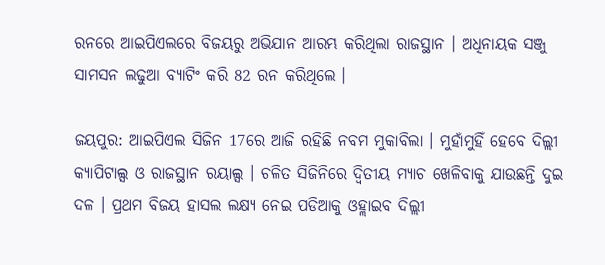ରନରେ ଆଇପିଏଲରେ ବିଜୟରୁ ଅଭିଯାନ ଆରମ୍ଭ କରିଥିଲା ରାଜସ୍ଥାନ । ଅଧିନାୟକ ସଞ୍ଜୁ ସାମସନ ଲଢୁଆ ବ୍ୟାଟିଂ କରି 82 ରନ କରିଥିଲେ ।

ଜୟପୁର: ଆଇପିଏଲ ସିଜିନ 17ରେ ଆଜି ରହିଛି ନବମ ମୁକାବିଲା । ମୁହାଁମୁହିଁ ହେବେ ଦିଲ୍ଲୀ କ୍ୟାପିଟାଲ୍ସ ଓ ରାଜସ୍ଥାନ ରୟାଲ୍ସ । ଚଳିତ ସିଜିନିରେ ଦ୍ବିତୀୟ ମ୍ୟାଚ ଖେଳିବାକୁ ଯାଉଛନ୍ତି ଦୁଇ ଦଳ । ପ୍ରଥମ ବିଜୟ ହାସଲ ଲକ୍ଷ୍ୟ ନେଇ ପଡିଆକୁ ଓହ୍ଲାଇବ ଦିଲ୍ଲୀ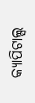କ୍ୟାପିଟାଲ୍ସ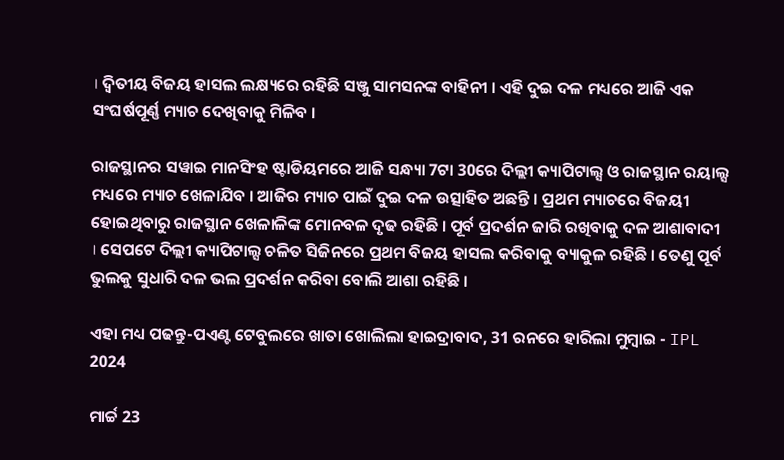। ଦ୍ବିତୀୟ ବିଜୟ ହାସଲ ଲକ୍ଷ୍ୟରେ ରହିଛି ସଞ୍ଜୁ ସାମସନଙ୍କ ବାହିନୀ । ଏହି ଦୁଇ ଦଳ ମଧ୍ୟରେ ଆଜି ଏକ ସଂଘର୍ଷପୂର୍ଣ୍ଣ ମ୍ୟାଚ ଦେଖିବାକୁ ମିଳିବ ।

ରାଜସ୍ଥାନର ସୱାଇ ମାନସିଂହ ଷ୍ଟାଡିୟମରେ ଆଜି ସନ୍ଧ୍ୟା 7ଟା 30ରେ ଦିଲ୍ଲୀ କ୍ୟାପିଟାଲ୍ସ ଓ ରାଜସ୍ଥାନ ରୟାଲ୍ସ ମଧ୍ୟରେ ମ୍ୟାଚ ଖେଳାଯିବ । ଆଜିର ମ୍ୟାଚ ପାଇଁ ଦୁଇ ଦଳ ଉତ୍ସାହିତ ଅଛନ୍ତି । ପ୍ରଥମ ମ୍ୟାଚରେ ବିଜୟୀ ହୋଇଥିବାରୁ ରାଜସ୍ଥାନ ଖେଳାଳିଙ୍କ ମୋନବଳ ଦୃଢ ରହିଛି । ପୂର୍ବ ପ୍ରଦର୍ଶନ ଜାରି ରଖିବାକୁ ଦଳ ଆଶାବାଦୀ । ସେପଟେ ଦିଲ୍ଲୀ କ୍ୟାପିଟାଲ୍ସ ଚଳିତ ସିଜିନରେ ପ୍ରଥମ ବିଜୟ ହାସଲ କରିବାକୁ ବ୍ୟାକୁଳ ରହିଛି । ତେଣୁ ପୂର୍ବ ଭୁଲକୁ ସୁଧାରି ଦଳ ଭଲ ପ୍ରଦର୍ଶନ କରିବା ବୋଲି ଆଶା ରହିଛି ।

ଏହା ମଧ୍ୟ ପଢନ୍ତୁ-ପଏଣ୍ଟ ଟେବୁଲରେ ଖାତା ଖୋଲିଲା ହାଇଦ୍ରାବାଦ, 31 ରନରେ ହାରିଲା ମୁମ୍ବାଇ - IPL 2024

ମାର୍ଚ୍ଚ 23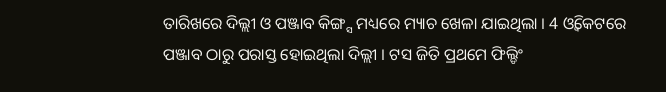ତାରିଖରେ ଦିଲ୍ଲୀ ଓ ପଞ୍ଜାବ କିଙ୍ଗ୍ସ ମଧ୍ୟରେ ମ୍ୟାଚ ଖେଳା ଯାଇଥିଲା । 4 ଓ୍ବିକେଟରେ ପଞ୍ଜାବ ଠାରୁ ପରାସ୍ତ ହୋଇଥିଲା ଦିଲ୍ଲୀ । ଟସ ଜିତି ପ୍ରଥମେ ଫିଲ୍ଡିଂ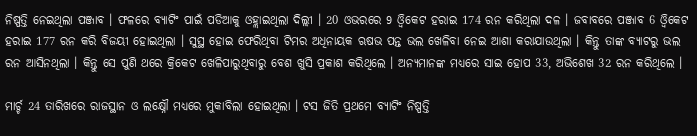ନିଷ୍ପତ୍ତି ନେଇଥିଲା ପଞ୍ଜାବ । ଫଳରେ ବ୍ୟାଟିଂ ପାଇଁ ପଡିଆକୁ ଓହ୍ଲାଇଥିଲା ଦିଲ୍ଲୀ । 20 ଓଭରରେ 9 ଓ୍ବିକେଟ ହରାଇ 174 ରନ କରିଥିଲା ଦଳ । ଜବାବରେ ପଞ୍ଜାବ 6 ଓ୍ବିକେଟ ହରାଇ 177 ରନ କରି ବିଜୟୀ ହୋଇଥିଲା । ସୁସ୍ଥ ହୋଇ ଫେରିଥିବା ଟିମର ଅଧିନାୟକ ଋଷଭ ପନ୍ତ ଭଲ ଖେଳିବା ନେଇ ଆଶା କରାଯାଉଥିଲା । କିନ୍ତୁ ତାଙ୍କ ବ୍ୟାଟରୁ ଭଲ ରନ ଆସିନଥିଲା । କିନ୍ତୁ ସେ ପୁଣି ଥରେ କ୍ରିକେଟ ଖେଳିପାରୁଥିବାରୁ ବେଶ ଖୁସି ପ୍ରକାଶ କରିଥିଲେ । ଅନ୍ୟମାନଙ୍କ ମଧ୍ୟରେ ସାଇ ହୋପ 33, ଅଭିଶେଖ 32 ରନ କରିଥିଲେ ।

ମାର୍ଚ୍ଚ 24 ତାରିଖରେ ରାଜସ୍ଥାନ ଓ ଲକ୍ଷ୍ନୌ ମଧ୍ୟରେ ମୁକାବିଲା ହୋଇଥିଲା । ଟସ ଜିତି ପ୍ରଥମେ ବ୍ୟାଟିଂ ନିଷ୍ପତ୍ତି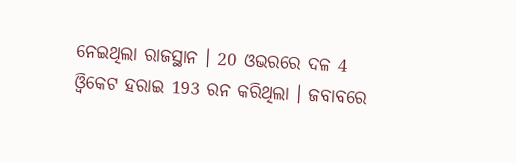ନେଇଥିଲା ରାଜସ୍ଥାନ । 20 ଓଭରରେ ଦଳ 4 ଓ୍ବିକେଟ ହରାଇ 193 ରନ କରିଥିଲା । ଜବାବରେ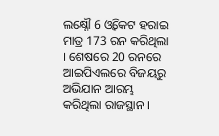ଲକ୍ଷ୍ନୌ 6 ଓ୍ବିକେଟ ହରାଇ ମାତ୍ର 173 ରନ କରିଥିଲା । ଶେଷରେ 20 ରନରେ ଆଇପିଏଲରେ ବିଜୟରୁ ଅଭିଯାନ ଆରମ୍ଭ କରିଥିଲା ରାଜସ୍ଥାନ ।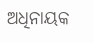ଅଧିନାୟକ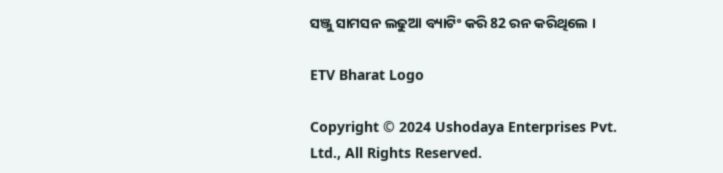ସଞ୍ଜୁ ସାମସନ ଲଢୁଆ ବ୍ୟାଟିଂ କରି 82 ରନ କରିଥିଲେ ।

ETV Bharat Logo

Copyright © 2024 Ushodaya Enterprises Pvt. Ltd., All Rights Reserved.